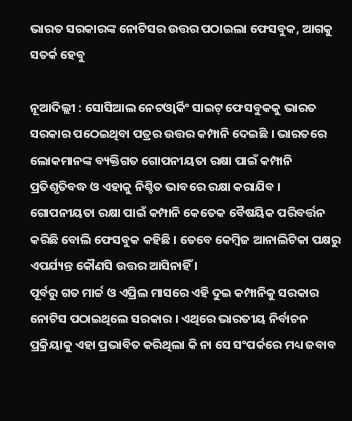ଭାରତ ସରକାରଙ୍କ ନୋଟିସର ଉତ୍ତର ପଠାଇଲା ଫେସବୁକ, ଆଗକୁ ସତର୍କ ହେବୁ

ନୂଆଦିଲ୍ଲୀ : ସୋସିଆଲ ନେଟଓ୍ଵାର୍କିଂ ସାଇଟ୍‌ ଫେସବୁକକୁ ଭାରତ ସରକାର ପଠେଇଥିବା ପତ୍ରର ଉତ୍ତର କମ୍ପାନି ଦେଇଛି । ଭାରତରେ ଲୋକମାନଙ୍କ ବ୍ୟକ୍ତିଗତ ଗୋପନୀୟତା ରକ୍ଷା ପାଇଁ କମ୍ପାନି ପ୍ରତିଶୃତିବଦ୍ଧ ଓ ଏହାକୁ ନିଶ୍ଚିତ ଭାବରେ ରକ୍ଷା କରାଯିବ । ଗୋପନୀୟତା ରକ୍ଷା ପାଇଁ କମ୍ପାନି କେତେକ ବୈଷୟିକ ପରିବର୍ତ୍ତନ କରିଛି ବୋଲି ଫେସବୁକ କହିଛି । ତେବେ କେମ୍ବିଜ ଆନାଲିଟିକା ପକ୍ଷରୁ ଏପର୍ଯ୍ୟନ୍ତ କୌଣସି ଉତ୍ତର ଆସିନାହିଁ ।
ପୂର୍ବରୁ ଗତ ମାର୍ଚ୍ଚ ଓ ଏପ୍ରିଲ ମାସରେ ଏହି ଦୁଇ କମ୍ପାନିକୁ ସରକାର ନୋଟିସ ପଠାଇଥିଲେ ସରକାର । ଏଥିରେ ଭାରତୀୟ ନିର୍ବାଚନ ପ୍ରକ୍ରିୟାକୁ ଏହା ପ୍ରଭାବିତ କରିଥିଲା କି ନା ସେ ସଂପର୍କରେ ମଧ୍ୟ ଜବାବ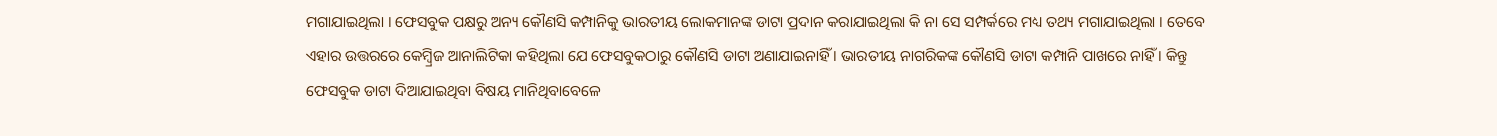ମଗାଯାଇଥିଲା । ଫେସବୁକ ପକ୍ଷରୁ ଅନ୍ୟ କୌଣସି କମ୍ପାନିକୁ ଭାରତୀୟ ଲୋକମାନଙ୍କ ଡାଟା ପ୍ରଦାନ କରାଯାଇଥିଲା କି ନା ସେ ସମ୍ପର୍କରେ ମଧ୍ୟ ତଥ୍ୟ ମଗାଯାଇଥିଲା । ତେବେ ଏହାର ଉତ୍ତରରେ କେମ୍ବ୍ରିଜ ଆନାଲିଟିକା କହିଥିଲା ଯେ ଫେସବୁକଠାରୁ କୌଣସି ଡାଟା ଅଣାଯାଇନାହିଁ । ଭାରତୀୟ ନାଗରିକଙ୍କ କୌଣସି ଡାଟା କମ୍ପାନି ପାଖରେ ନାହିଁ । କିନ୍ତୁ ଫେସବୁକ ଡାଟା ଦିଆଯାଇଥିବା ବିଷୟ ମାନିଥିବାବେଳେ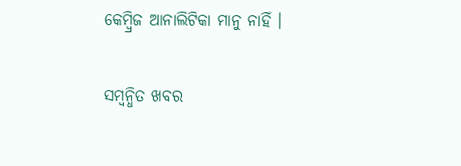କେମ୍ବ୍ରିଜ ଆନାଲିଟିକା ମାନୁ ନାହିଁ ।

ସମ୍ବନ୍ଧିତ ଖବର